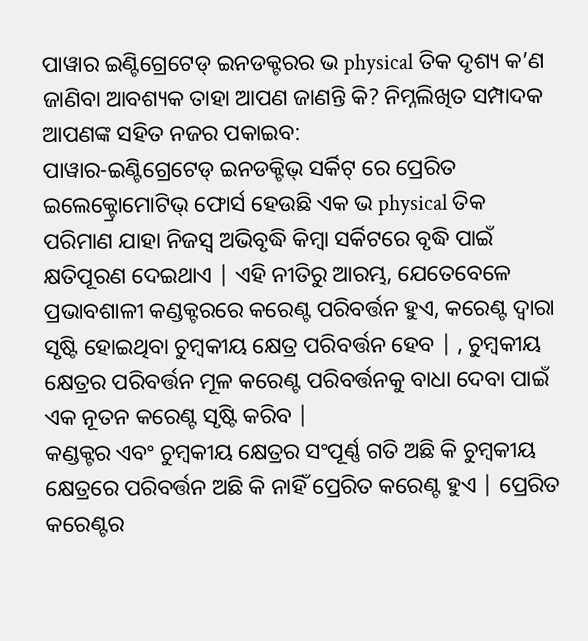ପାୱାର ଇଣ୍ଟିଗ୍ରେଟେଡ୍ ଇନଡକ୍ଟରର ଭ physical ତିକ ଦୃଶ୍ୟ କ’ଣ ଜାଣିବା ଆବଶ୍ୟକ ତାହା ଆପଣ ଜାଣନ୍ତି କି? ନିମ୍ନଲିଖିତ ସମ୍ପାଦକ ଆପଣଙ୍କ ସହିତ ନଜର ପକାଇବ:
ପାୱାର-ଇଣ୍ଟିଗ୍ରେଟେଡ୍ ଇନଡକ୍ଟିଭ୍ ସର୍କିଟ୍ ରେ ପ୍ରେରିତ ଇଲେକ୍ଟ୍ରୋମୋଟିଭ୍ ଫୋର୍ସ ହେଉଛି ଏକ ଭ physical ତିକ ପରିମାଣ ଯାହା ନିଜସ୍ୱ ଅଭିବୃଦ୍ଧି କିମ୍ବା ସର୍କିଟରେ ବୃଦ୍ଧି ପାଇଁ କ୍ଷତିପୂରଣ ଦେଇଥାଏ | ଏହି ନୀତିରୁ ଆରମ୍ଭ, ଯେତେବେଳେ ପ୍ରଭାବଶାଳୀ କଣ୍ଡକ୍ଟରରେ କରେଣ୍ଟ ପରିବର୍ତ୍ତନ ହୁଏ, କରେଣ୍ଟ ଦ୍ୱାରା ସୃଷ୍ଟି ହୋଇଥିବା ଚୁମ୍ବକୀୟ କ୍ଷେତ୍ର ପରିବର୍ତ୍ତନ ହେବ | , ଚୁମ୍ବକୀୟ କ୍ଷେତ୍ରର ପରିବର୍ତ୍ତନ ମୂଳ କରେଣ୍ଟ ପରିବର୍ତ୍ତନକୁ ବାଧା ଦେବା ପାଇଁ ଏକ ନୂତନ କରେଣ୍ଟ ସୃଷ୍ଟି କରିବ |
କଣ୍ଡକ୍ଟର ଏବଂ ଚୁମ୍ବକୀୟ କ୍ଷେତ୍ରର ସଂପୂର୍ଣ୍ଣ ଗତି ଅଛି କି ଚୁମ୍ବକୀୟ କ୍ଷେତ୍ରରେ ପରିବର୍ତ୍ତନ ଅଛି କି ନାହିଁ ପ୍ରେରିତ କରେଣ୍ଟ ହୁଏ | ପ୍ରେରିତ କରେଣ୍ଟର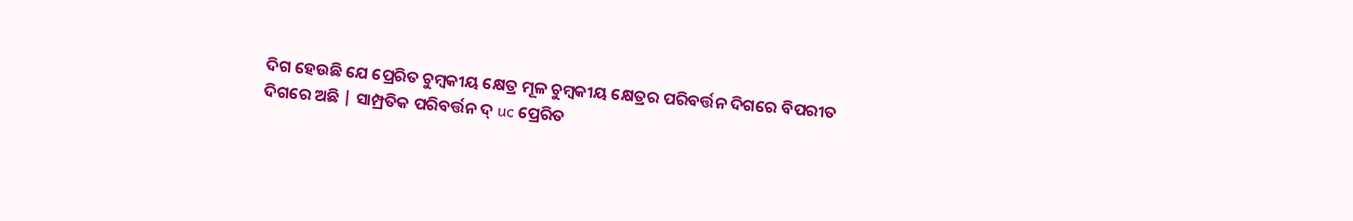ଦିଗ ହେଉଛି ଯେ ପ୍ରେରିତ ଚୁମ୍ବକୀୟ କ୍ଷେତ୍ର ମୂଳ ଚୁମ୍ବକୀୟ କ୍ଷେତ୍ରର ପରିବର୍ତ୍ତନ ଦିଗରେ ବିପରୀତ ଦିଗରେ ଅଛି | ସାମ୍ପ୍ରତିକ ପରିବର୍ତ୍ତନ ଦ୍ uc ପ୍ରେରିତ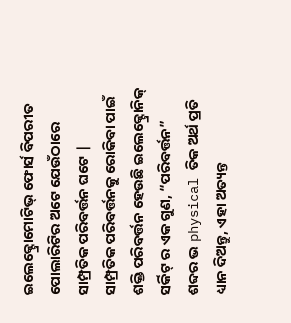ଇଲେକ୍ଟ୍ରୋମୋଟିଭ୍ ଫୋର୍ସ ବିପରୀତ ପୋଲାରିଟିର ଅଟେ ଯେଉଁଠାରେ ସାମ୍ପ୍ରତିକ ପରିବର୍ତ୍ତନ ଘଟେ |
ସାମ୍ପ୍ରତିକ ପରିବର୍ତ୍ତନକୁ ରୋକିବା ପାଇଁ ଶକ୍ତି ପରିବର୍ତ୍ତନ ହେଉଛି ଇଲେକ୍ଟ୍ରୋନିକ୍ ସର୍କିଟ୍ ର ଏକ ଗୁଣ, “ପରିବର୍ତ୍ତନ” ଶବ୍ଦର ଭ physical ତିକ ଅର୍ଥ ପ୍ରତି ଧ୍ୟାନ ଦିଅନ୍ତୁ, ଏହା ଅତ୍ୟନ୍ତ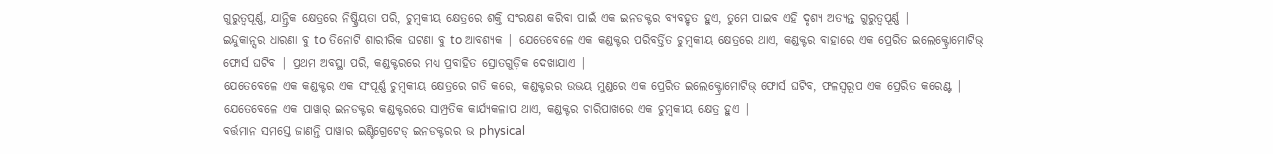ଗୁରୁତ୍ୱପୂର୍ଣ୍ଣ, ଯାନ୍ତ୍ରିକ କ୍ଷେତ୍ରରେ ନିଷ୍କ୍ରିୟତା ପରି, ଚୁମ୍ବକୀୟ କ୍ଷେତ୍ରରେ ଶକ୍ତି ସଂରକ୍ଷଣ କରିବା ପାଇଁ ଏକ ଇନଡକ୍ଟର ବ୍ୟବହୃତ ହୁଏ, ତୁମେ ପାଇବ ଏହି ଦୃଶ୍ୟ ଅତ୍ୟନ୍ତ ଗୁରୁତ୍ୱପୂର୍ଣ୍ଣ |
ଇନ୍ଦୁକାନ୍ସର ଧାରଣା ବୁ to ତିନୋଟି ଶାରୀରିକ ଘଟଣା ବୁ to ଆବଶ୍ୟକ | ଯେତେବେଳେ ଏକ କଣ୍ଡକ୍ଟର ପରିବର୍ତ୍ତିତ ଚୁମ୍ବକୀୟ କ୍ଷେତ୍ରରେ ଥାଏ, କଣ୍ଡକ୍ଟର ବାହାରେ ଏକ ପ୍ରେରିତ ଇଲେକ୍ଟ୍ରୋମୋଟିଭ୍ ଫୋର୍ସ ଘଟିବ | ପ୍ରଥମ ଅବସ୍ଥା ପରି, କଣ୍ଡକ୍ଟରରେ ମଧ୍ୟ ପ୍ରବାହିତ ସ୍ରୋତଗୁଡ଼ିକ ଦେଖାଯାଏ |
ଯେତେବେଳେ ଏକ କଣ୍ଡକ୍ଟର ଏକ ସଂପୂର୍ଣ୍ଣ ଚୁମ୍ବକୀୟ କ୍ଷେତ୍ରରେ ଗତି କରେ, କଣ୍ଡକ୍ଟରର ଉଭୟ ମୁଣ୍ଡରେ ଏକ ପ୍ରେରିତ ଇଲେକ୍ଟ୍ରୋମୋଟିଭ୍ ଫୋର୍ସ ଘଟିବ, ଫଳସ୍ୱରୂପ ଏକ ପ୍ରେରିତ କରେଣ୍ଟ | ଯେତେବେଳେ ଏକ ପାୱାର୍ ଇନଡକ୍ଟର କଣ୍ଡକ୍ଟରରେ ସାମ୍ପ୍ରତିକ କାର୍ଯ୍ୟକଳାପ ଥାଏ, କଣ୍ଡକ୍ଟର ଚାରିପାଖରେ ଏକ ଚୁମ୍ବକୀୟ କ୍ଷେତ୍ର ହୁଏ |
ବର୍ତ୍ତମାନ ସମସ୍ତେ ଜାଣନ୍ତି ପାୱାର ଇଣ୍ଟିଗ୍ରେଟେଡ୍ ଇନଡକ୍ଟରର ଭ physical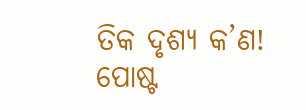ତିକ ଦୃଶ୍ୟ କ’ଣ!
ପୋଷ୍ଟ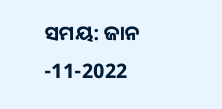ସମୟ: ଜାନ -11-2022